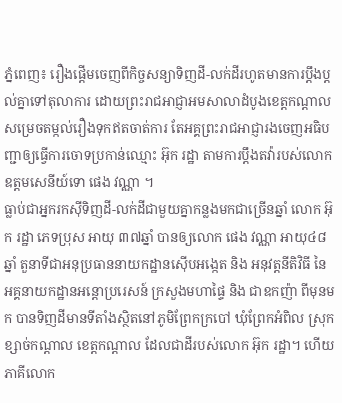ភ្នំពេញ៖ រឿងផ្តើមចេញពីកិច្ចសន្យាទិញដី-លក់ដីរហូតមានការប្តឹងប្តល់គ្នាទៅតុលាការ ដោយព្រះរាជអាជ្ញាអមសាលាដំបូងខេត្តកណ្តាលសម្រេចតម្កល់រឿងទុកឥតចាត់ការ តែអគ្គព្រះរាជអាជ្ញារងចេញអធិបញ្ជាឲ្យធ្វើការចោទប្រកាន់ឈ្មោះ អ៊ុក រដ្ឋា តាមការប្តឹងតវ៉ារបស់លោកឧត្តមសេនីយ៍ទោ ផេង វណ្ណា ។
ធ្លាប់ជាអ្នករកស៊ីទិញដី-លក់ដីជាមួយគ្នាកន្លងមកជាច្រើនឆ្នាំ លោក អ៊ុក រដ្ឋា ភេទប្រុស អាយុ ៣៧ឆ្នាំ បានឲ្យលោក ផេង វណ្ណា អាយុ៤៨ឆ្នាំ តួនាទីជាអនុប្រធាននាយកដ្ឋានស៊ើបអង្កេត និង អនុវត្តនីតិវិធី នៃ អគ្គនាយកដ្ឋានអន្តោប្ររេសន៍ ក្រសួងមហាផ្ទៃ និង ជាឧកញ៉ា ពីមុនមក បានទិញដីមានទីតាំងស្ថិតនៅភូមិព្រែកក្របៅ ឃុំព្រែកអំពិល ស្រុកខ្សាច់កណ្តាល ខេត្តកណ្តាល ដែលជាដីរបស់លោក អ៊ុក រដ្ឋា។ ហើយភាគីលោក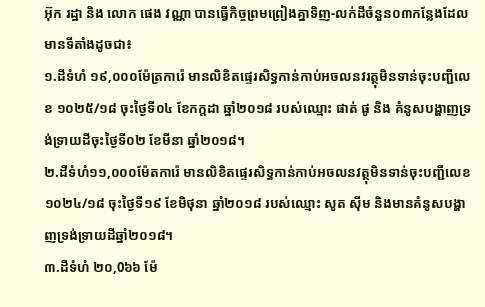អ៊ុក រដ្ឋា និង លោក ផេង វណ្ណា បានធ្វើកិច្ចព្រមព្រៀងគ្នាទិញ-លក់ដីចំនួន០៣កន្លែងដែលមានទីតាំងដូចជា៖
១.ដីទំហំ ១៩,០០០ម៉ែត្រការ៉េ មានលិខិតផ្ទេរសិទ្ធកាន់កាប់អចលនវរត្ថុមិនទាន់ចុះបញ្ជីលេខ ១០២៥/១៨ ចុះថ្ងៃទី០៤ ខែកក្តដា ឆ្នាំ២០១៨ របស់ឈ្មោះ ផាត់ ផូ និង គំនូសបង្ហាញទ្រង់ទ្រាយដីចុះថ្ងៃទី០២ ខែមីនា ឆ្នាំ២០១៨។
២.ដីទំហំ១១,០០០ម៉ែតការ៉េ មានលិខិតផ្ទេរសិទ្ធកាន់កាប់អចលនវត្ថុមិនទាន់ចុះបញ្ជីលេខ ១០២៤/១៨ ចុះថ្ងៃទី១៩ ខែមិថុនា ឆ្នាំ២០១៨ របស់ឈ្មោះ សូត ស៊ីម និងមានគំនូសបង្ហាញទ្រង់ទ្រាយដីឆ្នាំ២០១៨។
៣.ដីទំហំ ២០,0៦៦ ម៉ែ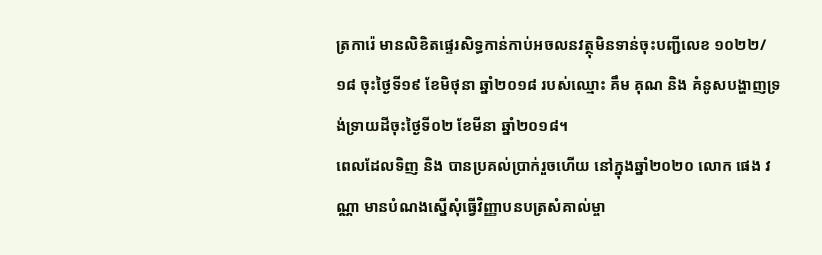ត្រការ៉េ មានលិខិតផ្ទេរសិទ្ធកាន់កាប់អចលនវត្ថុមិនទាន់ចុះបញ្ជីលេខ ១០២២/១៨ ចុះថ្ងៃទី១៩ ខែមិថុនា ឆ្នាំ២០១៨ របស់ឈ្មោះ គឹម គុណ និង គំនូសបង្ហាញទ្រង់ទ្រាយដីចុះថ្ងៃទី០២ ខែមីនា ឆ្នាំ២០១៨។
ពេលដែលទិញ និង បានប្រគល់ប្រាក់រួចហើយ នៅក្នុងឆ្នាំ២០២០ លោក ផេង វណ្ណា មានបំណងស្នើសុំធ្វើវិញ្ញាបនបត្រសំគាល់ម្ចា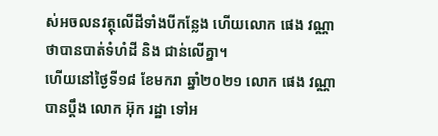ស់អចលនវត្ថុលើដីទាំងបីកន្លែង ហើយលោក ផេង វណ្ណា ថាបានបាត់ទំហំដី និង ជាន់លើគ្នា។
ហើយនៅថ្ងៃទី១៨ ខែមករា ឆ្នាំ២០២១ លោក ផេង វណ្ណា បានប្តឹង លោក អ៊ុក រដ្ឋា ទៅអ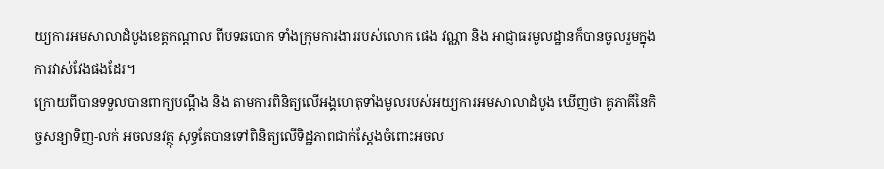យ្យការអមសាលាដំបូងខេត្តកណ្តាល ពីបទឆបោក ទាំងក្រុមការងាររបស់លោក ផេង វណ្ណា និង អាជ្ញាធរមូលដ្ឋានក៏បានចូលរួមក្នុងការវាស់វែងផងដែរ។
ក្រោយពីបានទទួលបានពាក្យបណ្តឹង និង តាមការពិនិត្យលើអង្គហេតុទាំងមូលរបស់អយ្យការអមសាលាដំបូង ឃើញថា គូភាគីនៃកិច្ចសន្យាទិញ-លក់ អចលនវត្ថុ សុទ្ធតែបានទៅពិនិត្យលើទិដ្ឋភាពជាក់ស្តែងចំពោះអចល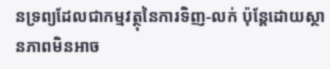នទ្រព្យដែលជាកម្មវត្ថុនៃការទិញ-លក់ ប៉ុន្តែដោយស្ថានភាពមិនអាច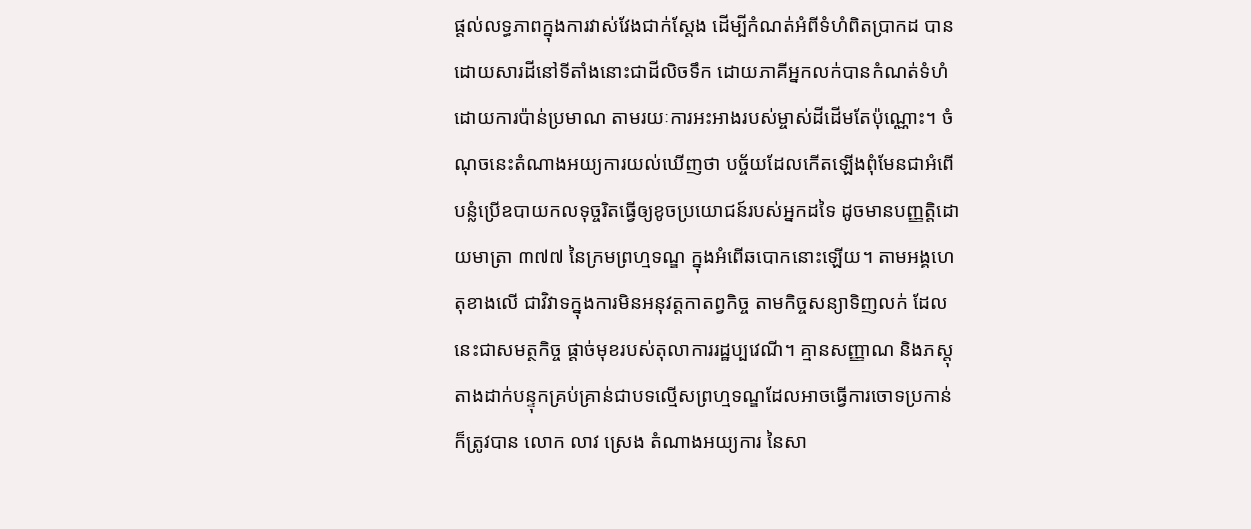ផ្តល់លទ្ធភាពក្នុងការវាស់វែងជាក់ស្តែង ដើម្បីកំណត់អំពីទំហំពិតប្រាកដ បានដោយសារដីនៅទីតាំងនោះជាដីលិចទឹក ដោយភាគីអ្នកលក់បានកំណត់ទំហំដោយការប៉ាន់ប្រមាណ តាមរយៈការអះអាងរបស់ម្ចាស់ដីដើមតែប៉ុណ្ណោះ។ ចំណុចនេះតំណាងអយ្យការយល់ឃើញថា បច្ច័យដែលកើតឡើងពុំមែនជាអំពើបន្លំប្រើឧបាយកលទុច្ចរិតធ្វើឲ្យខូចប្រយោជន៍របស់អ្នកដទៃ ដូចមានបញ្ញត្តិដោយមាត្រា ៣៧៧ នៃក្រមព្រហ្មទណ្ឌ ក្នុងអំពើឆបោកនោះឡើយ។ តាមអង្គហេតុខាងលើ ជាវិវាទក្នុងការមិនអនុវត្តកាតព្វកិច្ច តាមកិច្ចសន្យាទិញលក់ ដែលនេះជាសមត្ថកិច្ច ផ្តាច់មុខរបស់តុលាការរដ្ឋប្បវេណី។ គ្មានសញ្ញាណ និងភស្តុតាងដាក់បន្ទុកគ្រប់គ្រាន់ជាបទល្មើសព្រហ្មទណ្ឌដែលអាចធ្វើការចោទប្រកាន់ ក៏ត្រូវបាន លោក លាវ ស្រេង តំណាងអយ្យការ នៃសា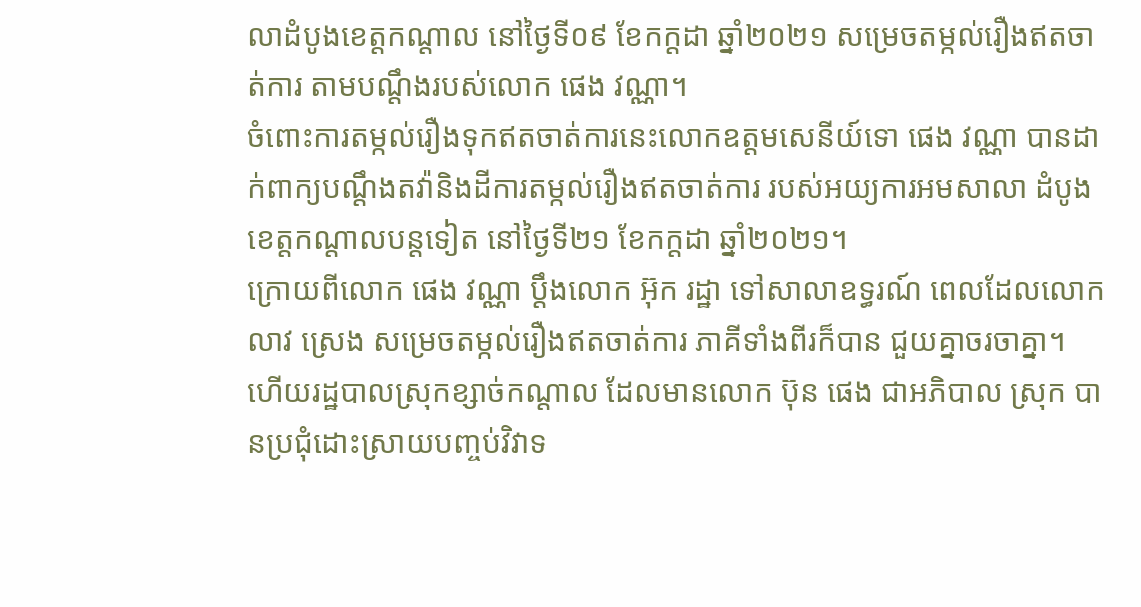លាដំបូងខេត្តកណ្តាល នៅថ្ងៃទី០៩ ខែកក្តដា ឆ្នាំ២០២១ សម្រេចតម្កល់រឿងឥតចាត់ការ តាមបណ្តឹងរបស់លោក ផេង វណ្ណា។
ចំពោះការតម្កល់រឿងទុកឥតចាត់ការនេះលោកឧត្តមសេនីយ៍ទោ ផេង វណ្ណា បានដាក់ពាក្យបណ្តឹងតវ៉ានិងដីការតម្កល់រឿងឥតចាត់ការ របស់អយ្យការអមសាលា ដំបូងខេត្តកណ្តាលបន្តទៀត នៅថ្ងៃទី២១ ខែកក្តដា ឆ្នាំ២០២១។
ក្រោយពីលោក ផេង វណ្ណា ប្តឹងលោក អ៊ុក រដ្ឋា ទៅសាលាឧទ្ធរណ៍ ពេលដែលលោក លាវ ស្រេង សម្រេចតម្កល់រឿងឥតចាត់ការ ភាគីទាំងពីរក៏បាន ជួយគ្នាចរចាគ្នា។ ហើយរដ្ឋបាលស្រុកខ្សាច់កណ្តាល ដែលមានលោក ប៊ុន ផេង ជាអភិបាល ស្រុក បានប្រជុំដោះស្រាយបញ្ចប់វិវាទ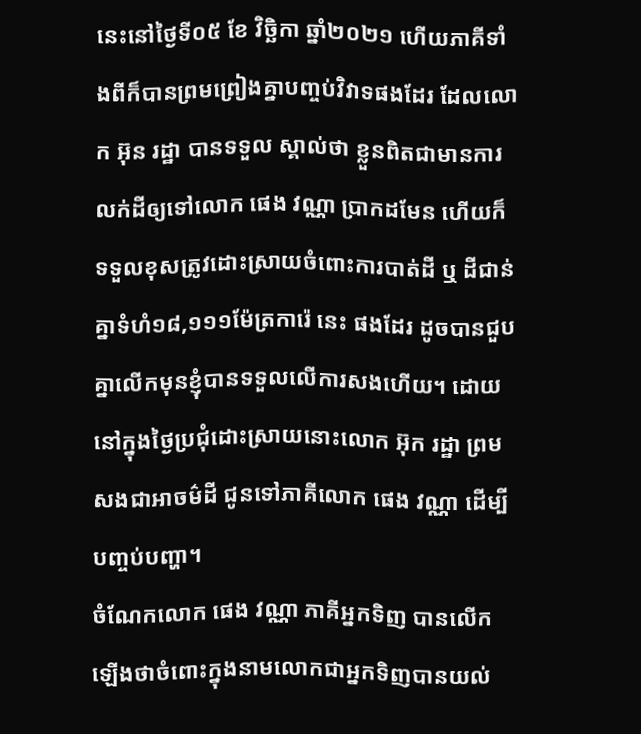នេះនៅថ្ងៃទី០៥ ខែ វិច្ឆិកា ឆ្នាំ២០២១ ហើយភាគីទាំងពីក៏បានព្រមព្រៀងគ្នាបញ្ចប់វិវាទផងដែរ ដែលលោក អ៊ុន រដ្ឋា បានទទួល ស្គាល់ថា ខ្លួនពិតជាមានការលក់ដីឲ្យទៅលោក ផេង វណ្ណា ប្រាកដមែន ហើយក៏ទទួលខុសត្រូវដោះស្រាយចំពោះការបាត់ដី ឬ ដីជាន់គ្នាទំហំ១៨,១១១ម៉ែត្រការ៉េ នេះ ផងដែរ ដូចបានជួបគ្នាលើកមុនខ្ញុំបានទទួលលើការសងហើយ។ ដោយនៅក្នុងថ្ងៃប្រជុំដោះស្រាយនោះលោក អ៊ុក រដ្ឋា ព្រមសងជាអាចម៌ដី ជូនទៅភាគីលោក ផេង វណ្ណា ដើម្បីបញ្ចប់បញ្ហា។
ចំណែកលោក ផេង វណ្ណា ភាគីអ្នកទិញ បានលើកឡើងថាចំពោះក្នុងនាមលោកជាអ្នកទិញបានយល់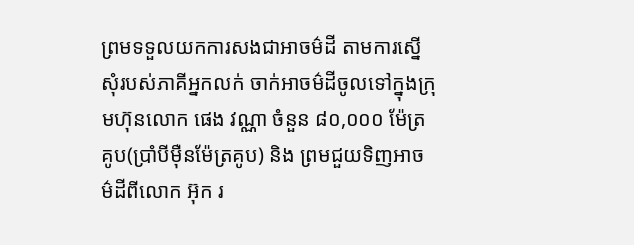ព្រមទទួលយកការសងជាអាចម៌ដី តាមការស្នើសុំរបស់ភាគីអ្នកលក់ ចាក់អាចម៌ដីចូលទៅក្នុងក្រុមហ៊ុនលោក ផេង វណ្ណា ចំនួន ៨០,០០០ ម៉ែត្រគូប(ប្រាំបីម៉ឺនម៉ែត្រគូប) និង ព្រមជួយទិញអាចម៌ដីពីលោក អ៊ុក រ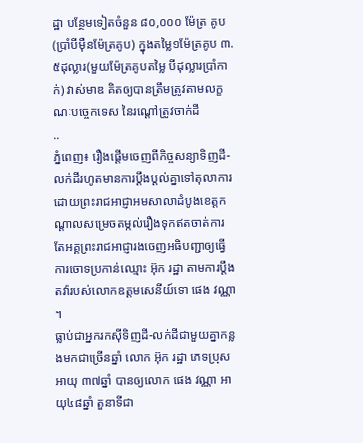ដ្ឋា បន្ថែមទៀតចំនួន ៨០,០០០ ម៉ែត្រ គូប(ប្រាំបីម៉ឺនម៉ែត្រគូប) ក្នុងតម្លៃ១ម៉ែត្រគូប ៣.៥ដុល្លារ(មួយម៉ែត្រគូបតម្លៃ បីដុល្លារប្រាំកាក់) វាស់មាឌ គិតឲ្យបានត្រឹមត្រូវតាមលក្ខណៈបច្ចេកទេស នៃរណ្តៅត្រូវចាក់ដី
..
ភ្នំពេញ៖ រឿងផ្តើមចេញពីកិច្ចសន្យាទិញដី-លក់ដីរហូតមានការប្តឹងប្តល់គ្នាទៅតុលាការ ដោយព្រះរាជអាជ្ញាអមសាលាដំបូងខេត្តកណ្តាលសម្រេចតម្កល់រឿងទុកឥតចាត់ការ តែអគ្គព្រះរាជអាជ្ញារងចេញអធិបញ្ជាឲ្យធ្វើការចោទប្រកាន់ឈ្មោះ អ៊ុក រដ្ឋា តាមការប្តឹងតវ៉ារបស់លោកឧត្តមសេនីយ៍ទោ ផេង វណ្ណា ។
ធ្លាប់ជាអ្នករកស៊ីទិញដី-លក់ដីជាមួយគ្នាកន្លងមកជាច្រើនឆ្នាំ លោក អ៊ុក រដ្ឋា ភេទប្រុស អាយុ ៣៧ឆ្នាំ បានឲ្យលោក ផេង វណ្ណា អាយុ៤៨ឆ្នាំ តួនាទីជា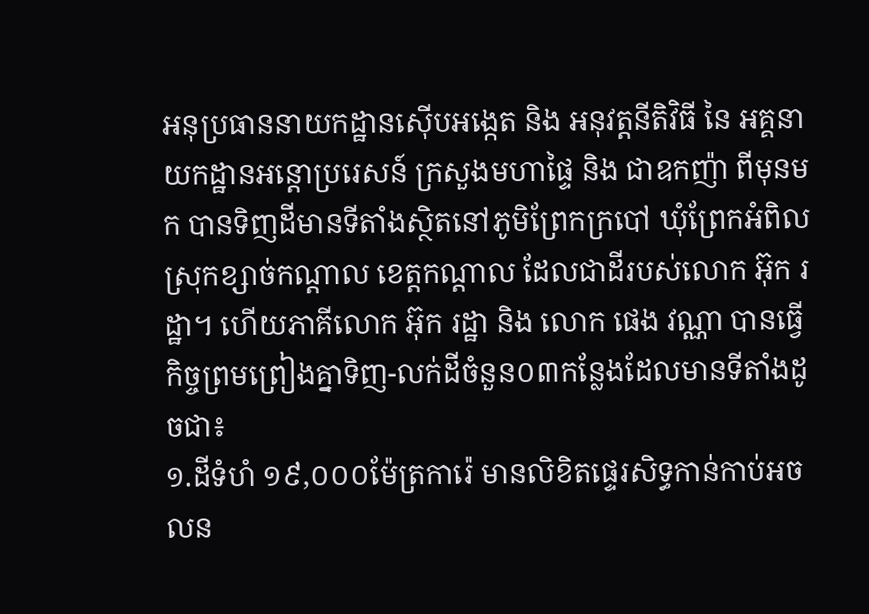អនុប្រធាននាយកដ្ឋានស៊ើបអង្កេត និង អនុវត្តនីតិវិធី នៃ អគ្គនាយកដ្ឋានអន្តោប្ររេសន៍ ក្រសួងមហាផ្ទៃ និង ជាឧកញ៉ា ពីមុនមក បានទិញដីមានទីតាំងស្ថិតនៅភូមិព្រែកក្របៅ ឃុំព្រែកអំពិល ស្រុកខ្សាច់កណ្តាល ខេត្តកណ្តាល ដែលជាដីរបស់លោក អ៊ុក រដ្ឋា។ ហើយភាគីលោក អ៊ុក រដ្ឋា និង លោក ផេង វណ្ណា បានធ្វើកិច្ចព្រមព្រៀងគ្នាទិញ-លក់ដីចំនួន០៣កន្លែងដែលមានទីតាំងដូចជា៖
១.ដីទំហំ ១៩,០០០ម៉ែត្រការ៉េ មានលិខិតផ្ទេរសិទ្ធកាន់កាប់អចលន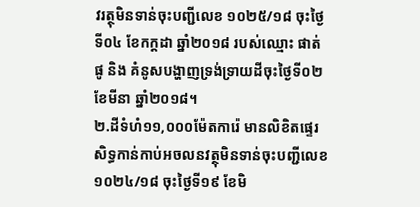វរត្ថុមិនទាន់ចុះបញ្ជីលេខ ១០២៥/១៨ ចុះថ្ងៃទី០៤ ខែកក្តដា ឆ្នាំ២០១៨ របស់ឈ្មោះ ផាត់ ផូ និង គំនូសបង្ហាញទ្រង់ទ្រាយដីចុះថ្ងៃទី០២ ខែមីនា ឆ្នាំ២០១៨។
២.ដីទំហំ១១,០០០ម៉ែតការ៉េ មានលិខិតផ្ទេរសិទ្ធកាន់កាប់អចលនវត្ថុមិនទាន់ចុះបញ្ជីលេខ ១០២៤/១៨ ចុះថ្ងៃទី១៩ ខែមិ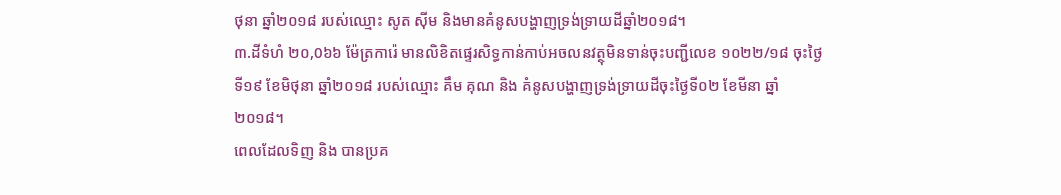ថុនា ឆ្នាំ២០១៨ របស់ឈ្មោះ សូត ស៊ីម និងមានគំនូសបង្ហាញទ្រង់ទ្រាយដីឆ្នាំ២០១៨។
៣.ដីទំហំ ២០,0៦៦ ម៉ែត្រការ៉េ មានលិខិតផ្ទេរសិទ្ធកាន់កាប់អចលនវត្ថុមិនទាន់ចុះបញ្ជីលេខ ១០២២/១៨ ចុះថ្ងៃទី១៩ ខែមិថុនា ឆ្នាំ២០១៨ របស់ឈ្មោះ គឹម គុណ និង គំនូសបង្ហាញទ្រង់ទ្រាយដីចុះថ្ងៃទី០២ ខែមីនា ឆ្នាំ២០១៨។
ពេលដែលទិញ និង បានប្រគ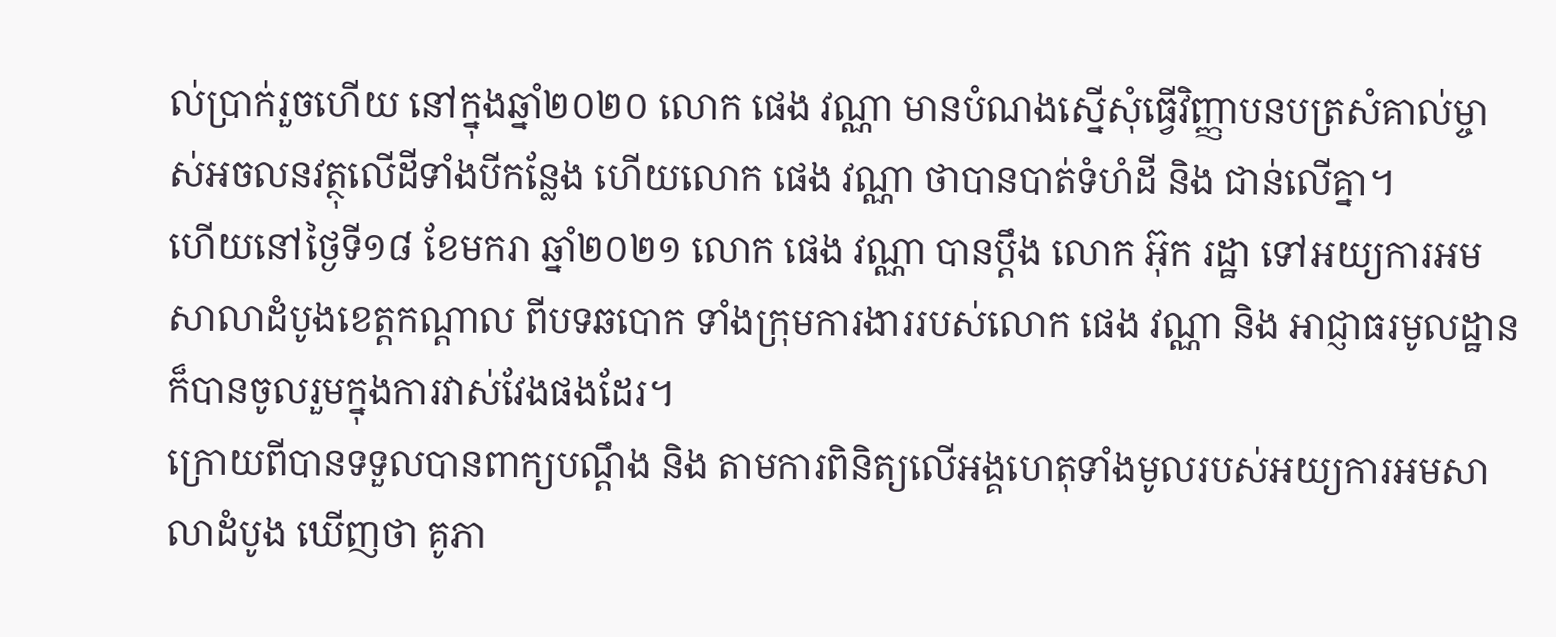ល់ប្រាក់រួចហើយ នៅក្នុងឆ្នាំ២០២០ លោក ផេង វណ្ណា មានបំណងស្នើសុំធ្វើវិញ្ញាបនបត្រសំគាល់ម្ចាស់អចលនវត្ថុលើដីទាំងបីកន្លែង ហើយលោក ផេង វណ្ណា ថាបានបាត់ទំហំដី និង ជាន់លើគ្នា។
ហើយនៅថ្ងៃទី១៨ ខែមករា ឆ្នាំ២០២១ លោក ផេង វណ្ណា បានប្តឹង លោក អ៊ុក រដ្ឋា ទៅអយ្យការអមសាលាដំបូងខេត្តកណ្តាល ពីបទឆបោក ទាំងក្រុមការងាររបស់លោក ផេង វណ្ណា និង អាជ្ញាធរមូលដ្ឋានក៏បានចូលរួមក្នុងការវាស់វែងផងដែរ។
ក្រោយពីបានទទួលបានពាក្យបណ្តឹង និង តាមការពិនិត្យលើអង្គហេតុទាំងមូលរបស់អយ្យការអមសាលាដំបូង ឃើញថា គូភា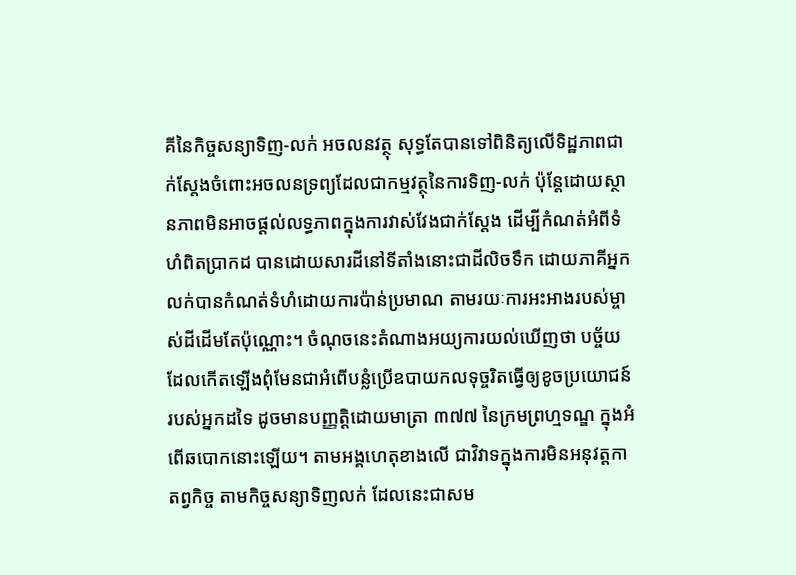គីនៃកិច្ចសន្យាទិញ-លក់ អចលនវត្ថុ សុទ្ធតែបានទៅពិនិត្យលើទិដ្ឋភាពជាក់ស្តែងចំពោះអចលនទ្រព្យដែលជាកម្មវត្ថុនៃការទិញ-លក់ ប៉ុន្តែដោយស្ថានភាពមិនអាចផ្តល់លទ្ធភាពក្នុងការវាស់វែងជាក់ស្តែង ដើម្បីកំណត់អំពីទំហំពិតប្រាកដ បានដោយសារដីនៅទីតាំងនោះជាដីលិចទឹក ដោយភាគីអ្នកលក់បានកំណត់ទំហំដោយការប៉ាន់ប្រមាណ តាមរយៈការអះអាងរបស់ម្ចាស់ដីដើមតែប៉ុណ្ណោះ។ ចំណុចនេះតំណាងអយ្យការយល់ឃើញថា បច្ច័យដែលកើតឡើងពុំមែនជាអំពើបន្លំប្រើឧបាយកលទុច្ចរិតធ្វើឲ្យខូចប្រយោជន៍របស់អ្នកដទៃ ដូចមានបញ្ញត្តិដោយមាត្រា ៣៧៧ នៃក្រមព្រហ្មទណ្ឌ ក្នុងអំពើឆបោកនោះឡើយ។ តាមអង្គហេតុខាងលើ ជាវិវាទក្នុងការមិនអនុវត្តកាតព្វកិច្ច តាមកិច្ចសន្យាទិញលក់ ដែលនេះជាសម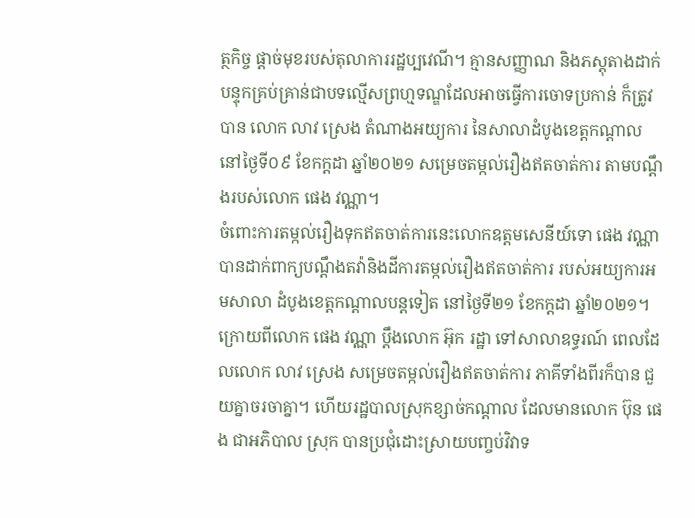ត្ថកិច្ច ផ្តាច់មុខរបស់តុលាការរដ្ឋប្បវេណី។ គ្មានសញ្ញាណ និងភស្តុតាងដាក់បន្ទុកគ្រប់គ្រាន់ជាបទល្មើសព្រហ្មទណ្ឌដែលអាចធ្វើការចោទប្រកាន់ ក៏ត្រូវបាន លោក លាវ ស្រេង តំណាងអយ្យការ នៃសាលាដំបូងខេត្តកណ្តាល នៅថ្ងៃទី០៩ ខែកក្តដា ឆ្នាំ២០២១ សម្រេចតម្កល់រឿងឥតចាត់ការ តាមបណ្តឹងរបស់លោក ផេង វណ្ណា។
ចំពោះការតម្កល់រឿងទុកឥតចាត់ការនេះលោកឧត្តមសេនីយ៍ទោ ផេង វណ្ណា បានដាក់ពាក្យបណ្តឹងតវ៉ានិងដីការតម្កល់រឿងឥតចាត់ការ របស់អយ្យការអមសាលា ដំបូងខេត្តកណ្តាលបន្តទៀត នៅថ្ងៃទី២១ ខែកក្តដា ឆ្នាំ២០២១។
ក្រោយពីលោក ផេង វណ្ណា ប្តឹងលោក អ៊ុក រដ្ឋា ទៅសាលាឧទ្ធរណ៍ ពេលដែលលោក លាវ ស្រេង សម្រេចតម្កល់រឿងឥតចាត់ការ ភាគីទាំងពីរក៏បាន ជួយគ្នាចរចាគ្នា។ ហើយរដ្ឋបាលស្រុកខ្សាច់កណ្តាល ដែលមានលោក ប៊ុន ផេង ជាអភិបាល ស្រុក បានប្រជុំដោះស្រាយបញ្ចប់វិវាទ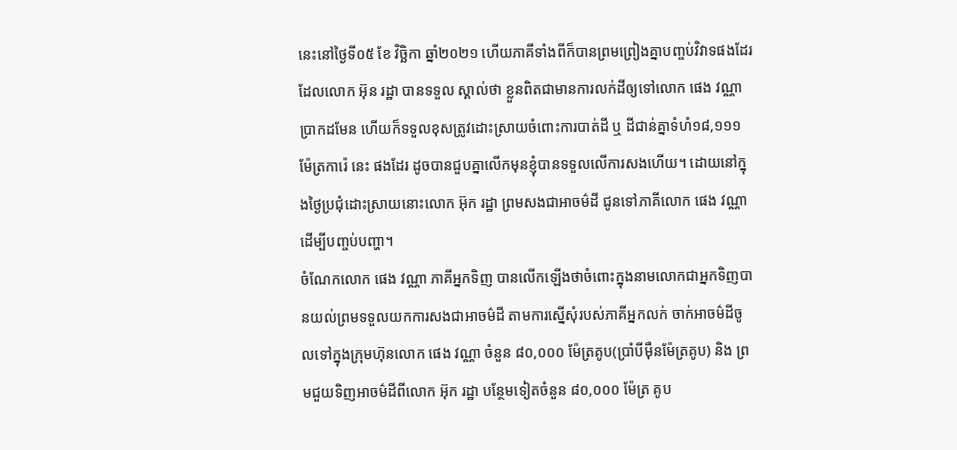នេះនៅថ្ងៃទី០៥ ខែ វិច្ឆិកា ឆ្នាំ២០២១ ហើយភាគីទាំងពីក៏បានព្រមព្រៀងគ្នាបញ្ចប់វិវាទផងដែរ ដែលលោក អ៊ុន រដ្ឋា បានទទួល ស្គាល់ថា ខ្លួនពិតជាមានការលក់ដីឲ្យទៅលោក ផេង វណ្ណា ប្រាកដមែន ហើយក៏ទទួលខុសត្រូវដោះស្រាយចំពោះការបាត់ដី ឬ ដីជាន់គ្នាទំហំ១៨,១១១ម៉ែត្រការ៉េ នេះ ផងដែរ ដូចបានជួបគ្នាលើកមុនខ្ញុំបានទទួលលើការសងហើយ។ ដោយនៅក្នុងថ្ងៃប្រជុំដោះស្រាយនោះលោក អ៊ុក រដ្ឋា ព្រមសងជាអាចម៌ដី ជូនទៅភាគីលោក ផេង វណ្ណា ដើម្បីបញ្ចប់បញ្ហា។
ចំណែកលោក ផេង វណ្ណា ភាគីអ្នកទិញ បានលើកឡើងថាចំពោះក្នុងនាមលោកជាអ្នកទិញបានយល់ព្រមទទួលយកការសងជាអាចម៌ដី តាមការស្នើសុំរបស់ភាគីអ្នកលក់ ចាក់អាចម៌ដីចូលទៅក្នុងក្រុមហ៊ុនលោក ផេង វណ្ណា ចំនួន ៨០,០០០ ម៉ែត្រគូប(ប្រាំបីម៉ឺនម៉ែត្រគូប) និង ព្រមជួយទិញអាចម៌ដីពីលោក អ៊ុក រដ្ឋា បន្ថែមទៀតចំនួន ៨០,០០០ ម៉ែត្រ គូប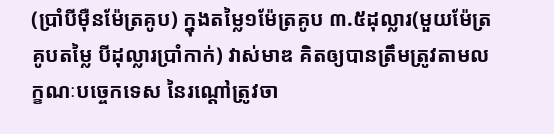(ប្រាំបីម៉ឺនម៉ែត្រគូប) ក្នុងតម្លៃ១ម៉ែត្រគូប ៣.៥ដុល្លារ(មួយម៉ែត្រគូបតម្លៃ បីដុល្លារប្រាំកាក់) វាស់មាឌ គិតឲ្យបានត្រឹមត្រូវតាមលក្ខណៈបច្ចេកទេស នៃរណ្តៅត្រូវចា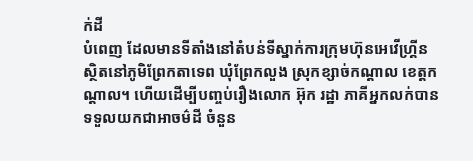ក់ដី
បំពេញ ដែលមានទីតាំងនៅតំបន់ទីស្នាក់ការក្រុមហ៊ុនអេវើហ្គ្រីន ស្ថិតនៅភូមិព្រែកតាទេព ឃុំព្រែកលួង ស្រុកខ្សាច់កណ្តាល ខេត្តកណ្តាល។ ហើយដើម្បីបញ្ចប់រឿងលោក អ៊ុក រដ្ឋា ភាគីអ្នកលក់បានទទួលយកជាអាចម៌ដី ចំនួន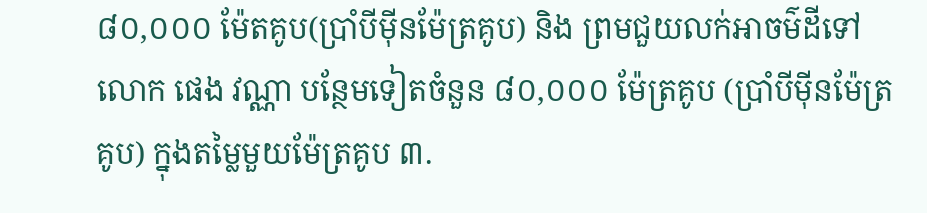៨០,០០០ ម៉ែតគូប(ប្រាំបីម៉ីនម៉ែត្រគូប) និង ព្រមជួយលក់អាចម៌ដីទៅលោក ផេង វណ្ណា បន្ថែមទៀតចំនួន ៨០,០០០ ម៉ែត្រគូប (ប្រាំបីម៉ីនម៉ែត្រគូប) ក្នុងតម្លៃមួយម៉ែត្រគូប ៣.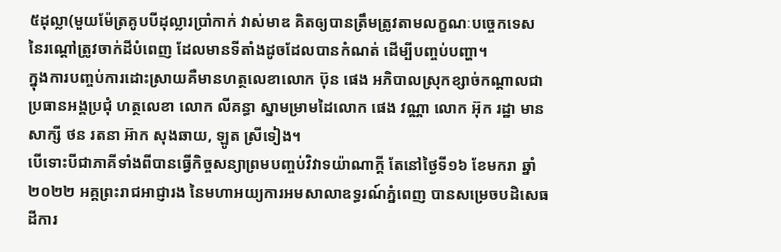៥ដុល្លា(មួយម៉ែត្រគូបបីដុល្លារប្រាំកាក់ វាស់មាឌ គិតឲ្យបានត្រឹមត្រូវតាមលក្ខណៈបច្ចេកទេស នៃរណ្តៅត្រូវចាក់ដីបំពេញ ដែលមានទីតាំងដូចដែលបានកំណត់ ដើម្បីបញ្ចប់បញ្ហា។
ក្នុងការបញ្ចប់ការដោះស្រាយគឺមានហត្ថលេខាលោក ប៊ុន ផេង អភិបាលស្រុកខ្សាច់កណ្តាលជាប្រធានអង្គប្រជុំ ហត្ថលេខា លោក លីគន្ធា ស្នាមម្រាមដៃលោក ផេង វណ្ណា លោក អ៊ុក រដ្ឋា មានសាក្សី ថន រតនា អ៊ាក សុងឆាយ, ឡូត ស្រីទៀង។
បើទោះបីជាភាគីទាំងពីបានធ្វើកិច្ចសន្យាព្រមបញ្ចប់វិវាទយ៉ាណាក្តី តែនៅថ្ងៃទី១៦ ខែមករា ឆ្នាំ២០២២ អគ្គព្រះរាជអាជ្ញារង នៃមហាអយ្យការអមសាលាឧទ្ធរណ៍ភ្នំពេញ បានសម្រេចបដិសេធដីការ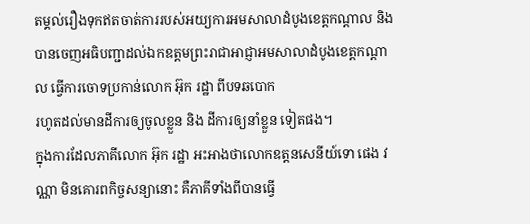តម្គល់រឿងទុកឥតចាត់ការរបស់អយ្យការអមសាលាដំបូងខេត្តកណ្តាល និង បានចេញអធិបញ្ជាដល់ឯកឧត្តមព្រះរាជាអាជ្ញាអមសាលាដំបូងខេត្តកណ្តាល ធ្វើការចោទប្រកាន់លោក អ៊ុក រដ្ឋា ពីបទឆបោក
រហូតដល់មានដីការឲ្យចូលខ្លួន និង ដីការឲ្យនាំខ្លួន ទៀតផង។
ក្នុងការដែលភាគីលោក អ៊ុក រដ្ឋា អះអាងថាលោកឧត្តនសេនីយ៍ទោ ផេង វណ្ណា មិនគោរពកិច្ចសន្យានោះ គឺភាគីទាំងពីបានធ្វើ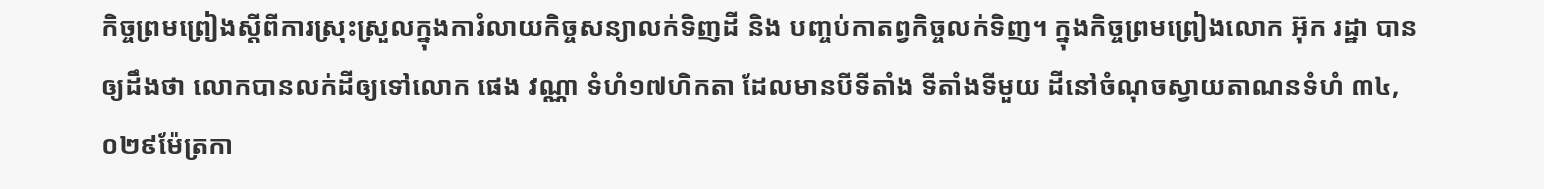កិច្ចព្រមព្រៀងស្តីពីការស្រុះស្រួលក្នុងការំលាយកិច្ចសន្យាលក់ទិញដី និង បញ្ចប់កាតព្វកិច្ចលក់ទិញ។ ក្នុងកិច្ចព្រមព្រៀងលោក អ៊ុក រដ្ឋា បានឲ្យដឹងថា លោកបានលក់ដីឲ្យទៅលោក ផេង វណ្ណា ទំហំ១៧ហិកតា ដែលមានបីទីតាំង ទីតាំងទីមួយ ដីនៅចំណុចស្វាយតាណនទំហំ ៣៤,០២៩ម៉ែត្រកា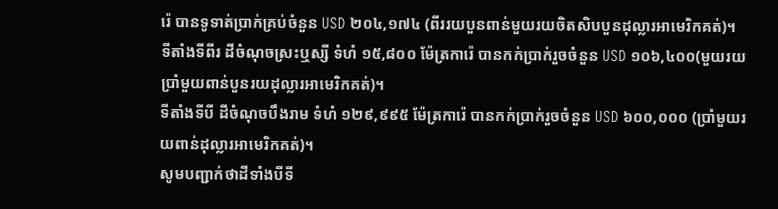រ៉េ បានទូទាត់ប្រាក់គ្រប់ចំនួន USD ២០៤,១៧៤ (ពីររយបួនពាន់មួយរយចិតសិបបួនដុល្លារអាមេរិកគត់)។
ទីតាំងទីពីរ ដីចំណុចស្រះឬស្សី ទំហំ ១៥,៨០០ ម៉ែត្រការ៉េ បានកក់ប្រាក់រួចចំនួន USD ១០៦,៤០០(មួយរយប្រាំមួយពាន់បួនរយដុល្លារអាមេរិកគត់)។
ទីតាំងទីបី ដីចំណុចបឹងរាម ទំហំ ១២៩,៩៩៥ ម៉ែត្រការ៉េ បានកក់ប្រាក់រួចចំនួន USD ៦០០,០០០ (ប្រាំមួយរយពាន់ដុល្លារអាមេរិកគត់)។
សូមបញ្ជាក់ថាដីទាំងបីទី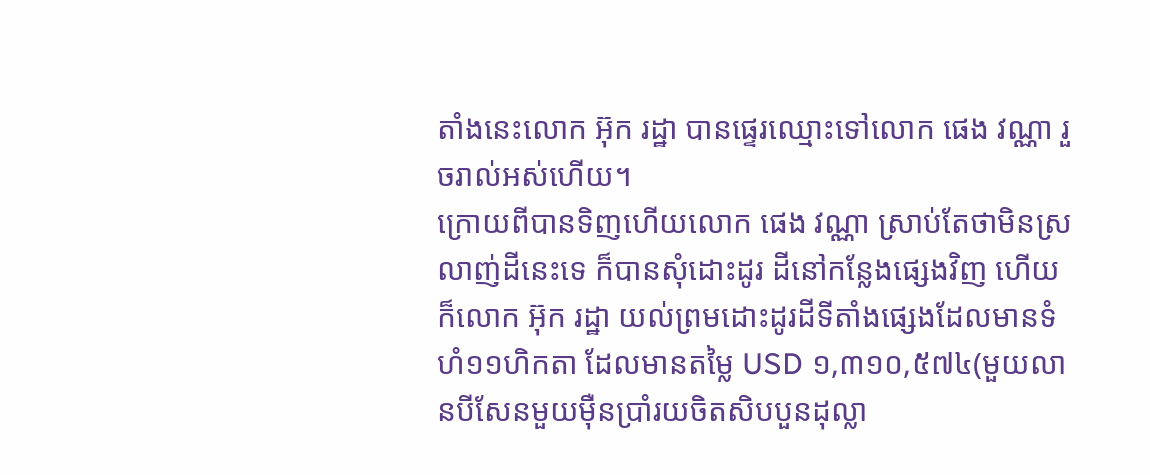តាំងនេះលោក អ៊ុក រដ្ឋា បានផ្ទេរឈ្មោះទៅលោក ផេង វណ្ណា រួចរាល់អស់ហើយ។
ក្រោយពីបានទិញហើយលោក ផេង វណ្ណា ស្រាប់តែថាមិនស្រលាញ់ដីនេះទេ ក៏បានសុំដោះដូរ ដីនៅកន្លែងផ្សេងវិញ ហើយក៏លោក អ៊ុក រដ្ឋា យល់ព្រមដោះដូរដីទីតាំងផ្សេងដែលមានទំហំ១១ហិកតា ដែលមានតម្លៃ USD ១,៣១០,៥៧៤(មួយលានបីសែនមួយម៉ឺនប្រាំរយចិតសិបបួនដុល្លា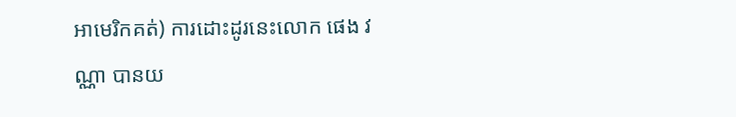អាមេរិកគត់) ការដោះដូរនេះលោក ផេង វណ្ណា បានយ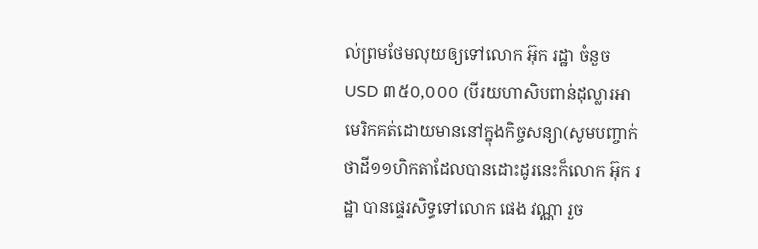ល់ព្រមថែមលុយឲ្យទៅលោក អ៊ុក រដ្ឋា ចំនួច USD ៣៥០,០០០ (បីរយហាសិបពាន់ដុល្លារអាមេរិកគត់ដោយមាននៅក្នុងកិច្ចសន្យា(សូមបញ្ចាក់ថាដី១១ហិកតាដែលបានដោះដូរនេះក៏លោក អ៊ុក រដ្ឋា បានផ្ទេរសិទ្ធទៅលោក ផេង វណ្ណា រួច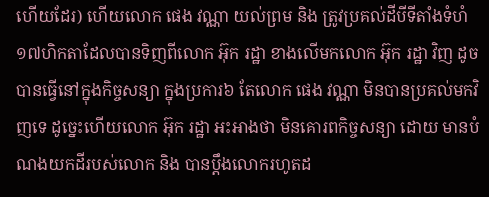ហើយដែរ) ហើយលោក ផេង វណ្ណា យល់ព្រម និង ត្រូវប្រគល់ដីបីទីតាំងទំហំ១៧ហិកតាដែលបានទិញពីលោក អ៊ុក រដ្ឋា ខាងលើមកលោក អ៊ុក រដ្ឋា វិញ ដូចបានធ្វើនៅក្នុងកិច្ចសន្យា ក្នុងប្រការ៦ តែលោក ផេង វណ្ណា មិនបានប្រគល់មកវិញទេ ដូច្នេះហើយលោក អ៊ុក រដ្ឋា អះអាងថា មិនគោរពកិច្ចសន្យា ដោយ មានបំណងយកដីរបស់លោក និង បានប្តឹងលោករហូតដ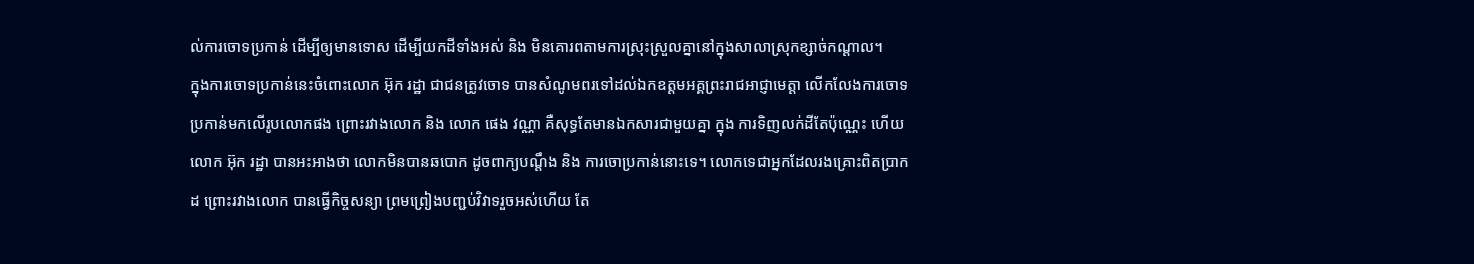ល់ការចោទប្រកាន់ ដើម្បីឲ្យមានទោស ដើម្បីយកដីទាំងអស់ និង មិនគោរពតាមការស្រុះស្រួលគ្នានៅក្នុងសាលាស្រុកខ្សាច់កណ្តាល។
ក្នុងការចោទប្រកាន់នេះចំពោះលោក អ៊ុក រដ្ឋា ជាជនត្រូវចោទ បានសំណូមពរទៅដល់ឯកឧត្តមអគ្គព្រះរាជអាជ្ញាមេត្តា លើកលែងការចោទប្រកាន់មកលើរូបលោកផង ព្រោះរវាងលោក និង លោក ផេង វណ្ណា គឺសុទ្ធតែមានឯកសារជាមួយគ្នា ក្នុង ការទិញលក់ដីតែប៉ុណ្ណេះ ហើយលោក អ៊ុក រដ្ឋា បានអះអាងថា លោកមិនបានឆបោក ដូចពាក្យបណ្តឹង និង ការចោប្រកាន់នោះទេ។ លោកទេជាអ្នកដែលរងគ្រោះពិតប្រាកដ ព្រោះរវាងលោក បានធ្វើកិច្ចសន្យា ព្រមព្រៀងបញ្ជប់វិវាទរួចអស់ហើយ តែ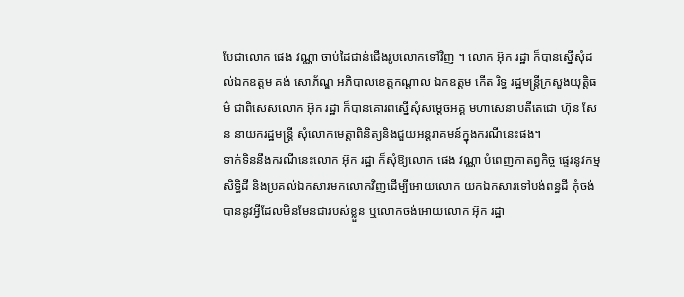បែជាលោក ផេង វណ្ណា ចាប់ដៃជាន់ជើងរូបលោកទៅវិញ ។ លោក អ៊ុក រដ្ឋា ក៏បានស្នើសុំដល់ឯកឧត្តម គង់ សោភ័ណ្ឌ អភិបាលខេត្តកណ្ដាល ឯកឧត្តម កើត រិទ្ធ រដ្ឋមន្ត្រីក្រសួងយុត្តិធម៌ ជាពិសេសលោក អ៊ុក រដ្ឋា ក៏បានគោរពស្នើសុំសម្ដេចអគ្គ មហាសេនាបតីតេជោ ហ៊ុន សែន នាយករដ្ឋមន្ត្រី សុំលោកមេត្តាពិនិត្យនិងជួយអន្តរាគមន៍ក្នុងករណីនេះផង។
ទាក់ទិននឹងករណីនេះលោក អ៊ុក រដ្ឋា ក៏សុំឱ្យលោក ផេង វណ្ណា បំពេញកាតព្វកិច្ច ផ្ទេរនូវកម្មសិទ្ធិដី និងប្រគល់ឯកសារមកលោកវិញដើម្បីអោយលោក យកឯកសារទៅបង់ពន្ធដី កុំចង់បាននូវអ្វីដែលមិនមែនជារបស់ខ្លួន ឬលោកចង់អោយលោក អ៊ុក រដ្ឋា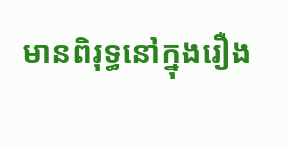មានពិរុទ្ធនៅក្នុងរឿង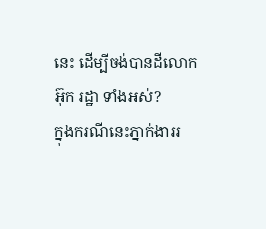នេះ ដើម្បីចង់បានដីលោក អ៊ុក រដ្ឋា ទាំងអស់?
ក្នុងករណីនេះភ្នាក់ងាររ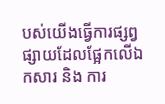បស់យើងធ្វើការផ្សព្វផ្សាយដែលផ្អែកលើឯកសារ និង ការ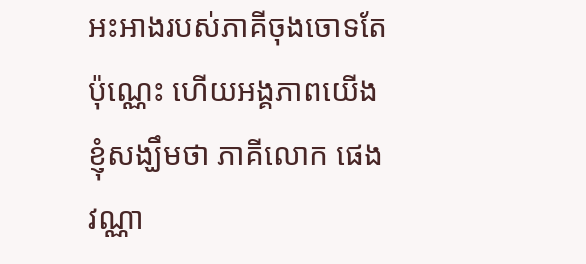អះអាងរបស់ភាគីចុងចោទតែប៉ុណ្ណេះ ហើយអង្គភាពយើងខ្ញុំសង្ឃឹមថា ភាគីលោក ផេង វណ្ណា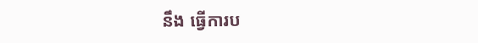នឹង ធ្វើការប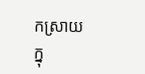កស្រាយ ក្នុ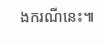ងករណីនេះ៕